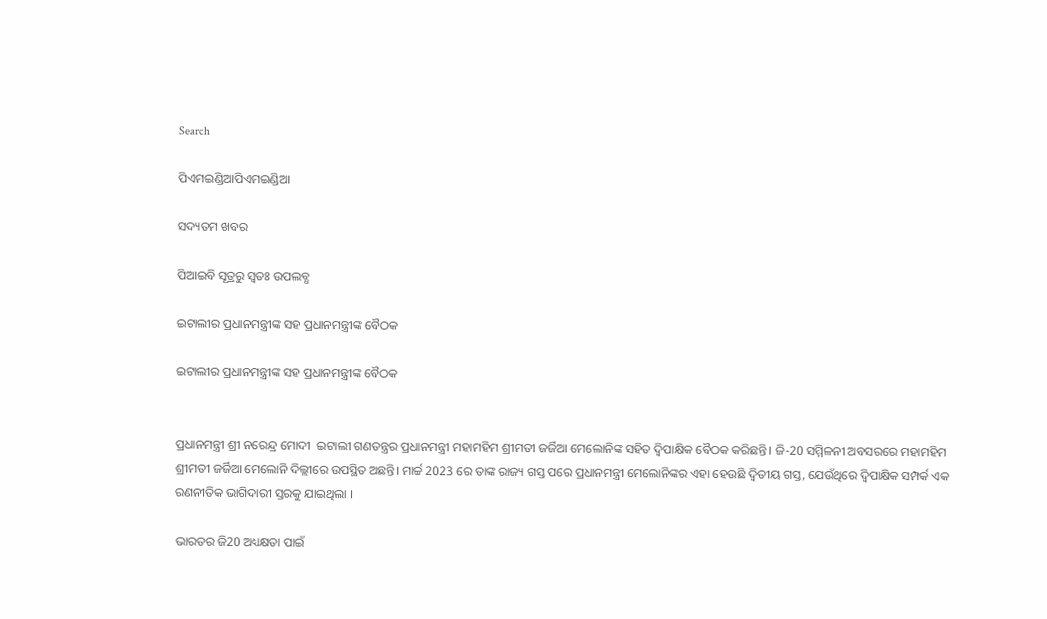Search

ପିଏମଇଣ୍ଡିଆପିଏମଇଣ୍ଡିଆ

ସଦ୍ୟତମ ଖବର

ପିଆଇବି ସୂତ୍ରରୁ ସ୍ବତଃ ଉପଲବ୍ଧ

ଇଟାଲୀର ପ୍ରଧାନମନ୍ତ୍ରୀଙ୍କ ସହ ପ୍ରଧାନମନ୍ତ୍ରୀଙ୍କ ବୈଠକ

ଇଟାଲୀର ପ୍ରଧାନମନ୍ତ୍ରୀଙ୍କ ସହ ପ୍ରଧାନମନ୍ତ୍ରୀଙ୍କ ବୈଠକ


ପ୍ରଧାନମନ୍ତ୍ରୀ ଶ୍ରୀ ନରେନ୍ଦ୍ର ମୋଦୀ  ଇଟାଲୀ ଗଣତନ୍ତ୍ରର ପ୍ରଧାନମନ୍ତ୍ରୀ ମହାମହିମ ଶ୍ରୀମତୀ ଜର୍ଜିଆ ମେଲୋନିଙ୍କ ସହିତ ଦ୍ବିପାକ୍ଷିକ ବୈଠକ କରିଛନ୍ତି। ଜି-20 ସମ୍ମିଳନୀ ଅବସରରେ ମହାମହିମ ଶ୍ରୀମତୀ ଜର୍ଜିଆ ମେଲୋନି ଦିଲ୍ଲୀରେ ଉପସ୍ଥିତ ଅଛନ୍ତି। ମାର୍ଚ୍ଚ 2023 ରେ ତାଙ୍କ ରାଜ୍ୟ ଗସ୍ତ ପରେ ପ୍ରଧାନମନ୍ତ୍ରୀ ମେଲୋନିଙ୍କର ଏହା ହେଉଛି ଦ୍ୱିତୀୟ ଗସ୍ତ, ଯେଉଁଥିରେ ଦ୍ୱିପାକ୍ଷିକ ସମ୍ପର୍କ ଏକ ରଣନୀତିକ ଭାଗିଦାରୀ ସ୍ତରକୁ ଯାଇଥିଲା ।

ଭାରତର ଜି20 ଅଧ୍ୟକ୍ଷତା ପାଇଁ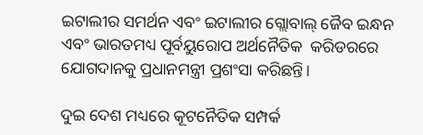ଇଟାଲୀର ସମର୍ଥନ ଏବଂ ଇଟାଲୀର ଗ୍ଲୋବାଲ୍ ଜୈବ ଇନ୍ଧନ ଏବଂ ଭାରତମଧ୍ୟ ପୂର୍ବୟୁରୋପ ଅର୍ଥନୈତିକ  କରିଡରରେ ଯୋଗଦାନକୁ ପ୍ରଧାନମନ୍ତ୍ରୀ ପ୍ରଶଂସା କରିଛନ୍ତି।

ଦୁଇ ଦେଶ ମଧ୍ୟରେ କୂଟନୈତିକ ସମ୍ପର୍କ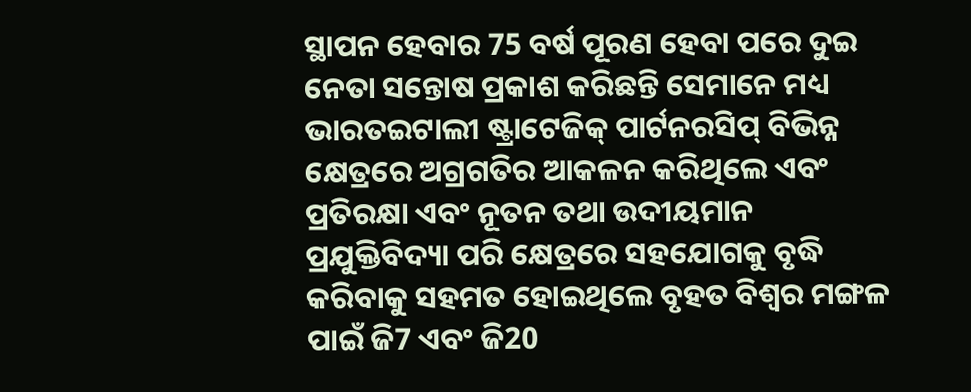ସ୍ଥାପନ ହେବାର 75 ବର୍ଷ ପୂରଣ ହେବା ପରେ ଦୁଇ ନେତା ସନ୍ତୋଷ ପ୍ରକାଶ କରିଛନ୍ତି ସେମାନେ ମଧ୍ୟ ଭାରତଇଟାଲୀ ଷ୍ଟ୍ରାଟେଜିକ୍ ପାର୍ଟନରସିପ୍ ବିଭିନ୍ନ କ୍ଷେତ୍ରରେ ଅଗ୍ରଗତିର ଆକଳନ କରିଥିଲେ ଏବଂ ପ୍ରତିରକ୍ଷା ଏବଂ ନୂତନ ତଥା ଉଦୀୟମାନ ପ୍ରଯୁକ୍ତିବିଦ୍ୟା ପରି କ୍ଷେତ୍ରରେ ସହଯୋଗକୁ ବୃଦ୍ଧି କରିବାକୁ ସହମତ ହୋଇଥିଲେ ବୃହତ ବିଶ୍ବର ମଙ୍ଗଳ ପାଇଁ ଜି7 ଏବଂ ଜି20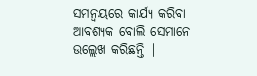ସମନ୍ୱୟରେ କାର୍ଯ୍ୟ କରିବା ଆବଶ୍ୟକ ବୋଲି ସେମାନେ ଉଲ୍ଲେଖ କରିଛନ୍ତି |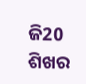ଜି20 ଶିଖର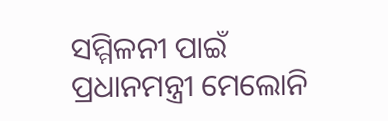ସମ୍ମିଳନୀ ପାଇଁ ପ୍ରଧାନମନ୍ତ୍ରୀ ମେଲୋନି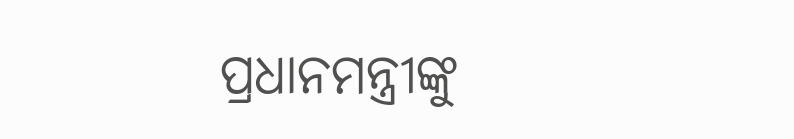ପ୍ରଧାନମନ୍ତ୍ରୀଙ୍କୁ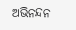ଅଭିନନ୍ଦନ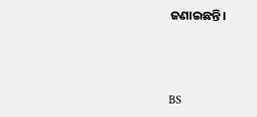ଜଣାଇଛନ୍ତି।



BS